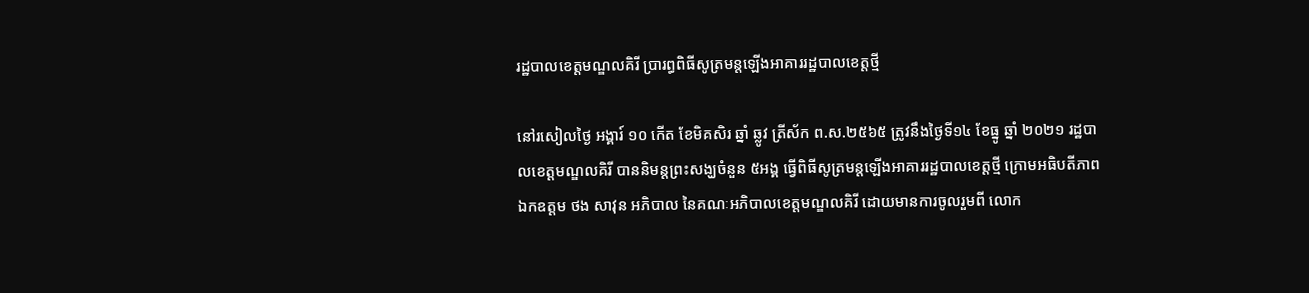រដ្ឋបាលខេត្តមណ្ឌលគិរី ប្រារព្ធពិធីសូត្រមន្តឡើងអាគាររដ្ឋបាលខេត្តថ្មី

នៅរសៀលថ្ងៃ អង្គារ៍ ១០ កើត ខែមិគសិរ ឆ្នាំ ឆ្លូវ ត្រីស័ក ព.ស.២៥៦៥ ត្រូវនឹងថ្ងៃទី១៤ ខែធ្នូ ឆ្នាំ ២០២១ រដ្ឋបាលខេត្តមណ្ឌលគិរី បាននិមន្តព្រះសង្ឃចំនួន ៥អង្គ ធ្វើពិធីសូត្រមន្តឡើងអាគាររដ្ឋបាលខេត្តថ្មី ក្រោមអធិបតីភាព ឯកឧត្តម ថង សាវុន អភិបាល នៃគណៈអភិបាលខេត្តមណ្ឌលគិរី ដោយមានការចូលរួមពី លោក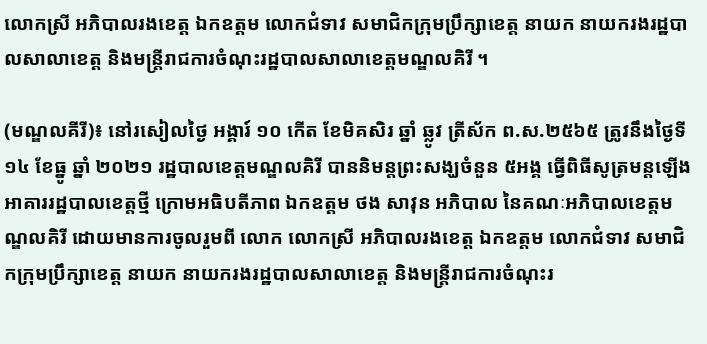លោកស្រី អភិបាលរងខេត្ត ឯកឧត្តម លោកជំទាវ សមាជិកក្រុមប្រឹក្សាខេត្ត នាយក នាយករងរដ្ឋបាលសាលាខេត្ត និងមន្ត្រីរាជការចំណុះរដ្ឋបាលសាលាខេត្តមណ្ឌលគិរី ។

(មណ្ឌលគីរី)៖ នៅរសៀលថ្ងៃ អង្គារ៍ ១០ កើត ខែមិគសិរ ឆ្នាំ ឆ្លូវ ត្រីស័ក ព.ស.២៥៦៥ ត្រូវនឹងថ្ងៃទី១៤ ខែធ្នូ ឆ្នាំ ២០២១ រដ្ឋបាលខេត្តមណ្ឌលគិរី បាននិមន្តព្រះសង្ឃចំនួន ៥អង្គ ធ្វើពិធីសូត្រមន្តឡើងអាគាររដ្ឋបាលខេត្តថ្មី ក្រោមអធិបតីភាព ឯកឧត្តម ថង សាវុន អភិបាល នៃគណៈអភិបាលខេត្តមណ្ឌលគិរី ដោយមានការចូលរួមពី លោក លោកស្រី អភិបាលរងខេត្ត ឯកឧត្តម លោកជំទាវ សមាជិកក្រុមប្រឹក្សាខេត្ត នាយក នាយករងរដ្ឋបាលសាលាខេត្ត និងមន្ត្រីរាជការចំណុះរ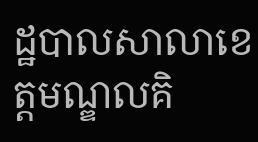ដ្ឋបាលសាលាខេត្តមណ្ឌលគិ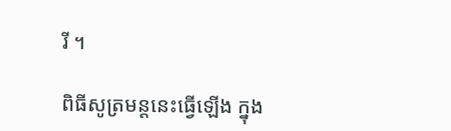រី ។

ពិធីសូត្រមន្តនេះធ្វើឡើង ក្នុង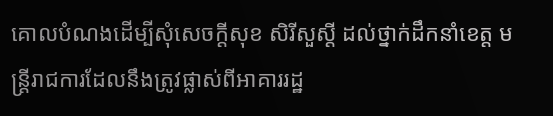គោលបំណងដើម្បីសុំសេចក្ដីសុខ សិរីសួស្ដី ដល់ថ្នាក់ដឹកនាំខេត្ត មន្ត្រីរាជការដែលនឹងត្រូវផ្លាស់ពីអាគាររដ្ឋ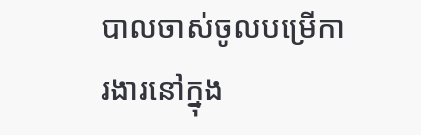បាលចាស់ចូលបម្រើការងារនៅក្នុង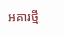អគារថ្មី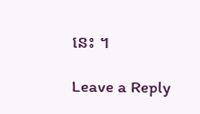នេះ ។

Leave a Reply